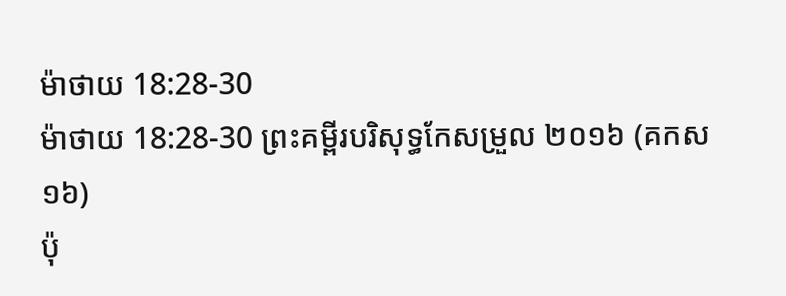ម៉ាថាយ 18:28-30
ម៉ាថាយ 18:28-30 ព្រះគម្ពីរបរិសុទ្ធកែសម្រួល ២០១៦ (គកស១៦)
ប៉ុ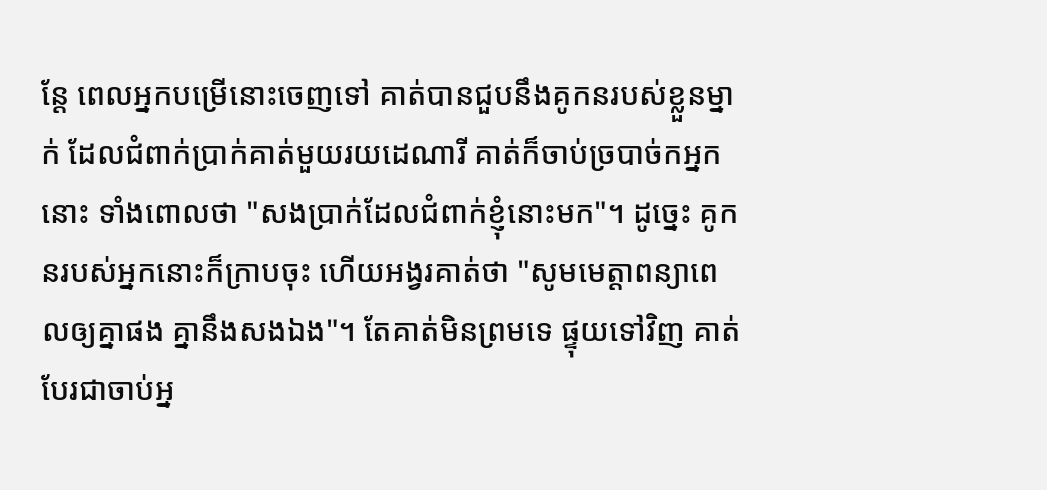ន្តែ ពេលអ្នកបម្រើនោះចេញទៅ គាត់បានជួបនឹងគូកនរបស់ខ្លួនម្នាក់ ដែលជំពាក់ប្រាក់គាត់មួយរយដេណារី គាត់ក៏ចាប់ច្របាច់កអ្នកនោះ ទាំងពោលថា "សងប្រាក់ដែលជំពាក់ខ្ញុំនោះមក"។ ដូច្នេះ គូកនរបស់អ្នកនោះក៏ក្រាបចុះ ហើយអង្វរគាត់ថា "សូមមេត្តាពន្យាពេលឲ្យគ្នាផង គ្នានឹងសងឯង"។ តែគាត់មិនព្រមទេ ផ្ទុយទៅវិញ គាត់បែរជាចាប់អ្ន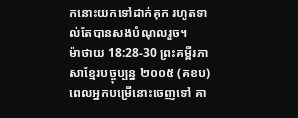កនោះយកទៅដាក់គុក រហូតទាល់តែបានសងបំណុលរួច។
ម៉ាថាយ 18:28-30 ព្រះគម្ពីរភាសាខ្មែរបច្ចុប្បន្ន ២០០៥ (គខប)
ពេលអ្នកបម្រើនោះចេញទៅ គា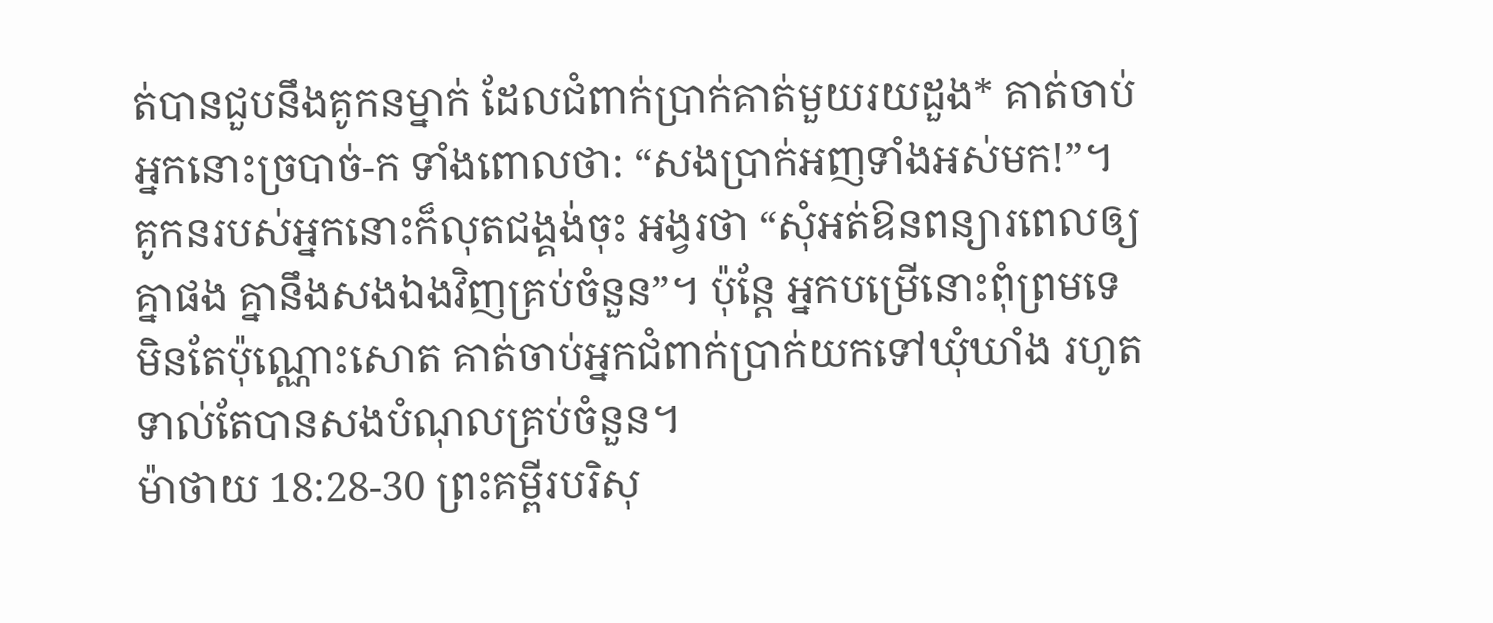ត់បានជួបនឹងគូកនម្នាក់ ដែលជំពាក់ប្រាក់គាត់មួយរយដួង* គាត់ចាប់អ្នកនោះច្របាច់-ក ទាំងពោលថា: “សងប្រាក់អញទាំងអស់មក!”។ គូកនរបស់អ្នកនោះក៏លុតជង្គង់ចុះ អង្វរថា “សុំអត់ឱនពន្យារពេលឲ្យគ្នាផង គ្នានឹងសងឯងវិញគ្រប់ចំនួន”។ ប៉ុន្តែ អ្នកបម្រើនោះពុំព្រមទេ មិនតែប៉ុណ្ណោះសោត គាត់ចាប់អ្នកជំពាក់ប្រាក់យកទៅឃុំឃាំង រហូតទាល់តែបានសងបំណុលគ្រប់ចំនួន។
ម៉ាថាយ 18:28-30 ព្រះគម្ពីរបរិសុ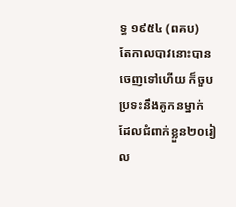ទ្ធ ១៩៥៤ (ពគប)
តែកាលបាវនោះបានចេញទៅហើយ ក៏ចួបប្រទះនឹងគូកនម្នាក់ ដែលជំពាក់ខ្លួន២០រៀល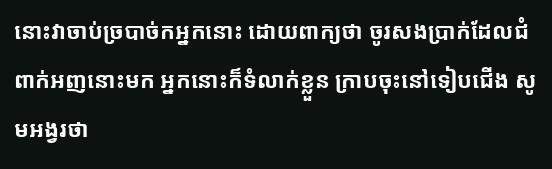នោះវាចាប់ច្របាច់កអ្នកនោះ ដោយពាក្យថា ចូរសងប្រាក់ដែលជំពាក់អញនោះមក អ្នកនោះក៏ទំលាក់ខ្លួន ក្រាបចុះនៅទៀបជើង សូមអង្វរថា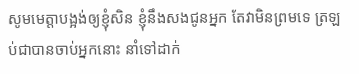សូមមេត្តាបង្អង់ឲ្យខ្ញុំសិន ខ្ញុំនឹងសងជូនអ្នក តែវាមិនព្រមទេ ត្រឡប់ជាបានចាប់អ្នកនោះ នាំទៅដាក់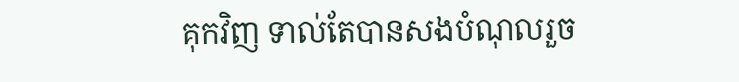គុកវិញ ទាល់តែបានសងបំណុលរួច